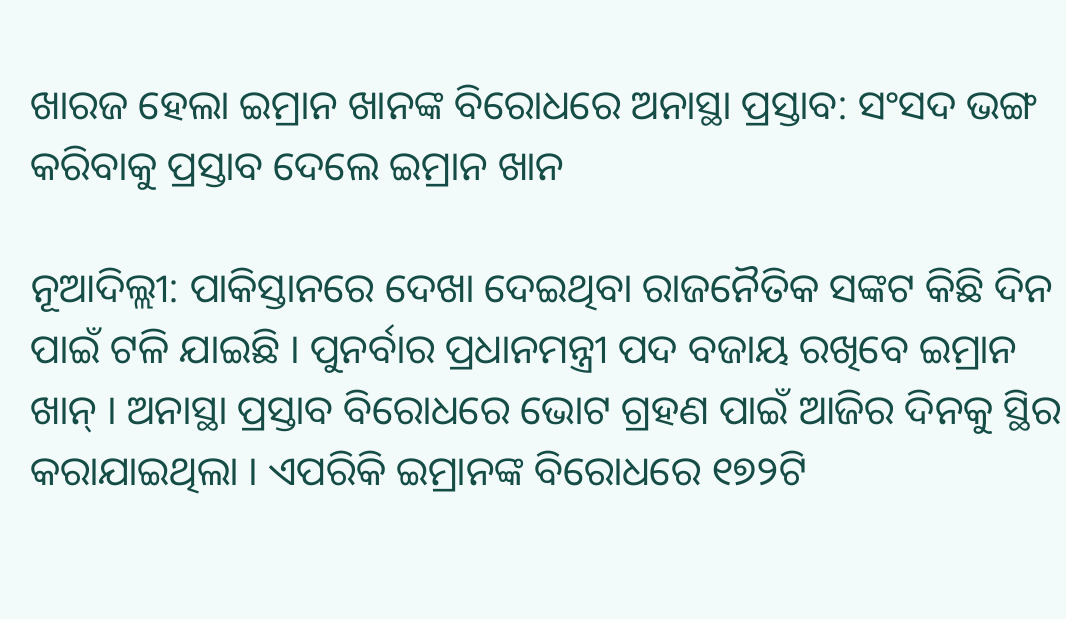ଖାରଜ ହେଲା ଇମ୍ରାନ ଖାନଙ୍କ ବିରୋଧରେ ଅନାସ୍ଥା ପ୍ରସ୍ତାବ: ସଂସଦ ଭଙ୍ଗ କରିବାକୁ ପ୍ରସ୍ତାବ ଦେଲେ ଇମ୍ରାନ ଖାନ

ନୂଆଦିଲ୍ଲୀ: ପାକିସ୍ତାନରେ ଦେଖା ଦେଇଥିବା ରାଜନୈତିକ ସଙ୍କଟ କିଛି ଦିନ ପାଇଁ ଟଳି ଯାଇଛି । ପୁନର୍ବାର ପ୍ରଧାନମନ୍ତ୍ରୀ ପଦ ବଜାୟ ରଖିବେ ଇମ୍ରାନ ଖାନ୍ । ଅନାସ୍ଥା ପ୍ରସ୍ତାବ ବିରୋଧରେ ଭୋଟ ଗ୍ରହଣ ପାଇଁ ଆଜିର ଦିନକୁ ସ୍ଥିର କରାଯାଇଥିଲା । ଏପରିକି ଇମ୍ରାନଙ୍କ ବିରୋଧରେ ୧୭୨ଟି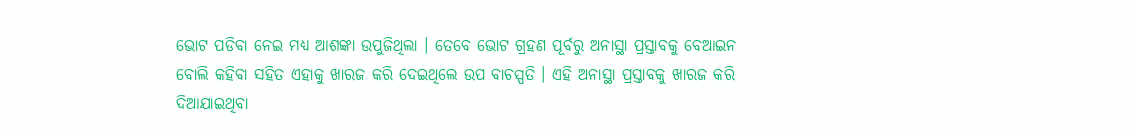ଭୋଟ ପଡିବା ନେଇ ମଧ୍ୟ ଆଶଙ୍କା ଉପୁଜିଥିଲା । ତେବେ ଭୋଟ ଗ୍ରହଣ ପୂର୍ବରୁ ଅନାସ୍ଥା ପ୍ରସ୍ତାବକୁ ବେଆଇନ ବୋଲି କହିବା ସହିତ ଏହାକୁ ଖାରଜ କରି ଦେଇଥିଲେ ଉପ ବାଚସ୍ପତି । ଏହି ଅନାସ୍ଥା ପ୍ରସ୍ତାବକୁ ଖାରଜ କରି ଦିଆଯାଇଥିବା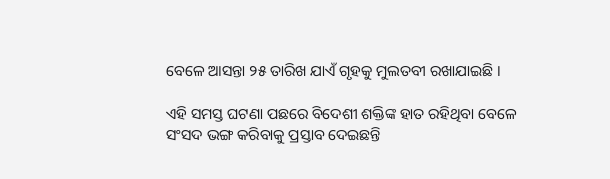ବେଳେ ଆସନ୍ତା ୨୫ ତାରିଖ ଯାଏଁ ଗୃହକୁ ମୁଲତବୀ ରଖାଯାଇଛି ।

ଏହି ସମସ୍ତ ଘଟଣା ପଛରେ ବିଦେଶୀ ଶକ୍ତିଙ୍କ ହାତ ରହିଥିବା ବେଳେ ସଂସଦ ଭଙ୍ଗ କରିବାକୁ ପ୍ରସ୍ତାବ ଦେଇଛନ୍ତି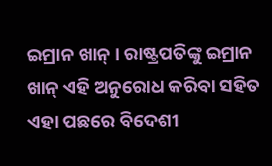ଇମ୍ରାନ ଖାନ୍ । ରାଷ୍ଟ୍ରପତିଙ୍କୁ ଇମ୍ରାନ ଖାନ୍ ଏହି ଅନୁରୋଧ କରିବା ସହିତ ଏହା ପଛରେ ବିଦେଶୀ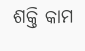ଶକ୍ତି କାମ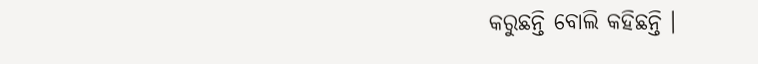କରୁଛନ୍ତି ବୋଲି କହିଛନ୍ତି ।